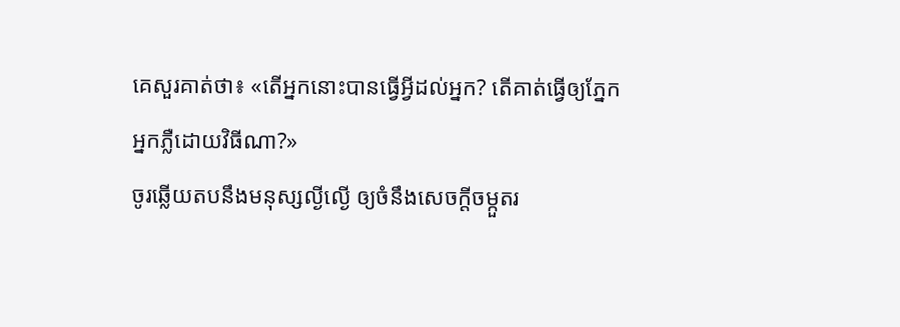គេសួរគាត់ថា៖ «តើអ្នកនោះបានធ្វើអ្វីដល់អ្នក? តើគាត់ធ្វើឲ្យភ្នែកអ្នកភ្លឺដោយវិធីណា?»
ចូរឆ្លើយតបនឹងមនុស្សល្ងីល្ងើ ឲ្យចំនឹងសេចក្ដីចម្កួតរ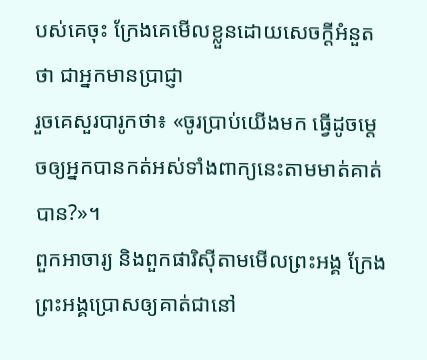បស់គេចុះ ក្រែងគេមើលខ្លួនដោយសេចក្ដីអំនួតថា ជាអ្នកមានប្រាជ្ញា
រួចគេសួរបារូកថា៖ «ចូរប្រាប់យើងមក ធ្វើដូចម្តេចឲ្យអ្នកបានកត់អស់ទាំងពាក្យនេះតាមមាត់គាត់បាន?»។
ពួកអាចារ្យ និងពួកផារិស៊ីតាមមើលព្រះអង្គ ក្រែងព្រះអង្គប្រោសឲ្យគាត់ជានៅ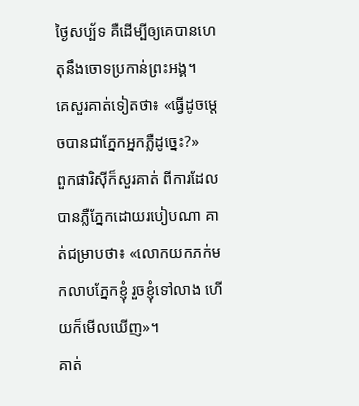ថ្ងៃសប្ប័ទ គឺដើម្បីឲ្យគេបានហេតុនឹងចោទប្រកាន់ព្រះអង្គ។
គេសួរគាត់ទៀតថា៖ «ធ្វើដូចម្តេចបានជាភ្នែកអ្នកភ្លឺដូច្នេះ?»
ពួកផារិស៊ីក៏សួរគាត់ ពីការដែលបានភ្លឺភ្នែកដោយរបៀបណា គាត់ជម្រាបថា៖ «លោកយកភក់មកលាបភ្នែកខ្ញុំ រួចខ្ញុំទៅលាង ហើយក៏មើលឃើញ»។
គាត់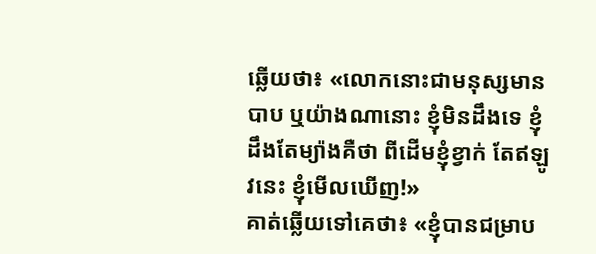ឆ្លើយថា៖ «លោកនោះជាមនុស្សមានបាប ឬយ៉ាងណានោះ ខ្ញុំមិនដឹងទេ ខ្ញុំដឹងតែម្យ៉ាងគឺថា ពីដើមខ្ញុំខ្វាក់ តែឥឡូវនេះ ខ្ញុំមើលឃើញ!»
គាត់ឆ្លើយទៅគេថា៖ «ខ្ញុំបានជម្រាប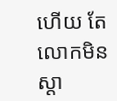ហើយ តែលោកមិនស្តា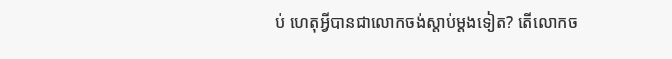ប់ ហេតុអ្វីបានជាលោកចង់ស្តាប់ម្តងទៀត? តើលោកច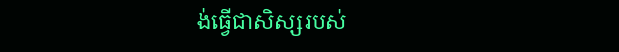ង់ធ្វើជាសិស្សរបស់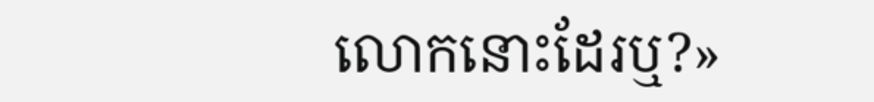លោកនោះដែរឬ?»